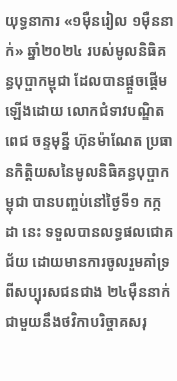យុទ្ធនាការ «១ម៉ឺនរៀល ១ម៉ឺននាក់» ឆ្នាំ២០២៤ របស់មូលនិធិគន្ធបុប្ផាកម្ពុជា ដែលបានផ្តួចផ្តើមឡើងដោយ លោកជំទាវបណ្ឌិត ពេជ ចន្ទមុន្នី ហ៊ុនម៉ាណែត ប្រធានកិត្តិយសនៃមូលនិធិគន្ធបុប្ផាកម្ពុជា បានបញ្ចប់នៅថ្ងៃទី១ កក្កដា នេះ ទទួលបានលទ្ធផលជោគជ័យ ដោយមានការចូលរួមគាំទ្រពីសប្បុរសជនជាង ២៤ម៉ឺននាក់ ជាមួយនឹងថវិកាបរិច្ចាគសរុ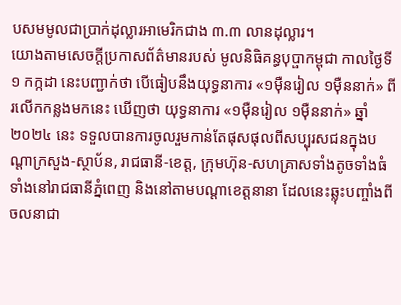បសមមូលជាប្រាក់ដុល្លារអាមេរិកជាង ៣.៣ លានដុល្លារ។
យោងតាមសេចក្ដីប្រកាសព័ត៌មានរបស់ មូលនិធិគន្ធបុប្ផាកម្ពុជា កាលថ្ងៃទី១ កក្កដា នេះបញ្ជាក់ថា បើធៀបនឹងយុទ្ធនាការ «១ម៉ឺនរៀល ១ម៉ឺននាក់» ពីរលើកកន្លងមកនេះ ឃើញថា យុទ្ធនាការ «១ម៉ឺនរៀល ១ម៉ឺននាក់» ឆ្នាំ២០២៤ នេះ ទទួលបានការចូលរួមកាន់តែផុសផុលពីសប្បុរសជនក្នុងបណ្តាក្រសួង-ស្ថាប័ន, រាជធានី-ខេត្ត, ក្រុមហ៊ុន-សហគ្រាសទាំងតូចទាំងធំ ទាំងនៅរាជធានីភ្នំពេញ និងនៅតាមបណ្ដាខេត្តនានា ដែលនេះឆ្លុះបញ្ចាំងពីចលនាជា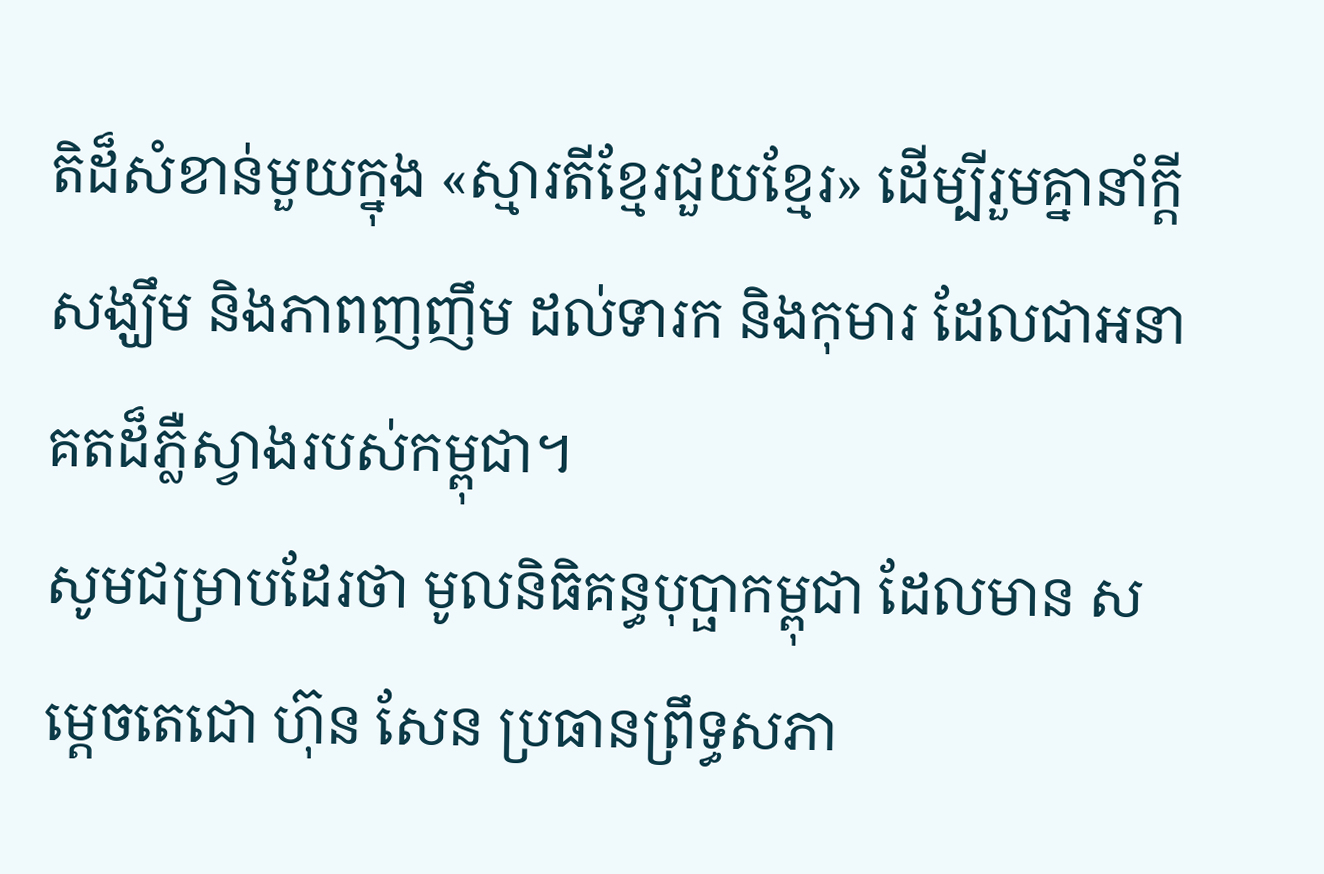តិដ៏សំខាន់មួយក្នុង «ស្មារតីខ្មែរជួយខ្មែរ» ដើម្បីរួមគ្នានាំក្ដីសង្ឃឹម និងភាពញញឹម ដល់ទារក និងកុមារ ដែលជាអនាគតដ៏ភ្លឺស្វាងរបស់កម្ពុជា។
សូមជម្រាបដែរថា មូលនិធិគន្ធបុប្ផាកម្ពុជា ដែលមាន សម្តេចតេជោ ហ៊ុន សែន ប្រធានព្រឹទ្ធសភា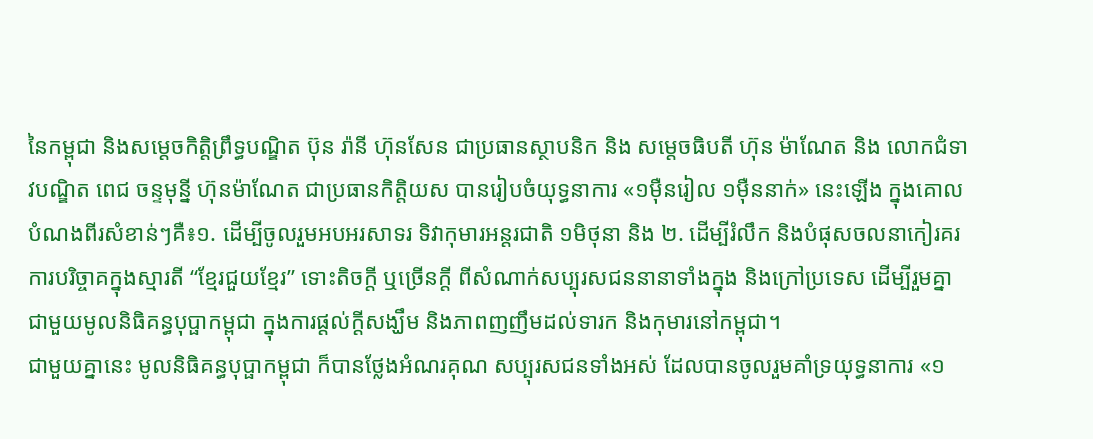នៃកម្ពុជា និងសម្តេចកិត្តិព្រឹទ្ធបណ្ឌិត ប៊ុន រ៉ានី ហ៊ុនសែន ជាប្រធានស្ថាបនិក និង សម្តេចធិបតី ហ៊ុន ម៉ាណែត និង លោកជំទាវបណ្ឌិត ពេជ ចន្ទមុន្នី ហ៊ុនម៉ាណែត ជាប្រធានកិត្តិយស បានរៀបចំយុទ្ធនាការ «១ម៉ឺនរៀល ១ម៉ឺននាក់» នេះឡើង ក្នុងគោលបំណងពីរសំខាន់ៗគឺ៖១. ដើម្បីចូលរួមអបអរសាទរ ទិវាកុមារអន្តរជាតិ ១មិថុនា និង ២. ដើម្បីរំលឹក និងបំផុសចលនាកៀរគរការបរិច្ចាគក្នុងស្មារតី “ខ្មែរជួយខ្មែរ” ទោះតិចក្ដី ឬច្រើនក្ដី ពីសំណាក់សប្បុរសជននានាទាំងក្នុង និងក្រៅប្រទេស ដើម្បីរួមគ្នាជាមួយមូលនិធិគន្ធបុប្ផាកម្ពុជា ក្នុងការផ្ដល់ក្ដីសង្ឃឹម និងភាពញញឹមដល់ទារក និងកុមារនៅកម្ពុជា។
ជាមួយគ្នានេះ មូលនិធិគន្ធបុប្ផាកម្ពុជា ក៏បានថ្លែងអំណរគុណ សប្បុរសជនទាំងអស់ ដែលបានចូលរួមគាំទ្រយុទ្ធនាការ «១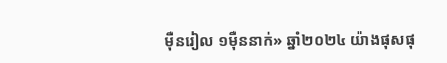ម៉ឺនរៀល ១ម៉ឺននាក់» ឆ្នាំ២០២៤ យ៉ាងផុសផុ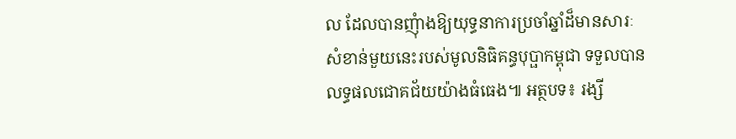ល ដែលបានញុំាងឱ្យយុទ្ធនាការប្រចាំឆ្នាំដ៏មានសារៈសំខាន់មួយនេះរបស់មូលនិធិគន្ធបុប្ផាកម្ពុជា ទទួលបានលទ្ធផលជោគជ័យយ៉ាងធំធេង៕ អត្ថបទ៖ រង្សី